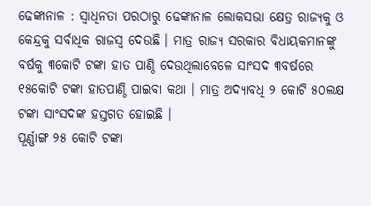ଢେଙ୍କାନାଳ : ସ୍ୱାଧିନତା ପରଠାରୁ ଢେଙ୍କାନାଳ ଲୋକସଭା କ୍ଷେତ୍ର ରାଜ୍ୟକୁ ଓ କେନ୍ଦ୍ରକୁ ସର୍ବାଧିକ ରାଜସ୍ୱ ଦେଉଛି । ମାତ୍ର ରାଜ୍ୟ ସରକାର ବିଧାୟକମାନଙ୍କୁ ବର୍ଷକୁ ୩କୋଟି ଟଙ୍କା ହାତ ପାଣ୍ଠି ଦେଉଥିଲାବେଳେ ସାଂସଦ ୩ବର୍ଷରେ ୧୫କୋଟି ଟଙ୍କା ହାତପାଣ୍ଠି ପାଇବା କଥା । ମାତ୍ର ଅଦ୍ୟାବଧି ୨ କୋଟି ୫୦ଲକ୍ଷ ଟଙ୍କା ସାଂସଦଙ୍କ ହସ୍ତଗତ ହୋଇଛି ।
ପୂର୍ଣ୍ଣାଙ୍ଗ ୨୫ କୋଟି ଟଙ୍କା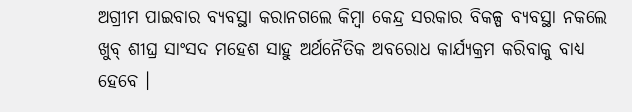ଅଗ୍ରୀମ ପାଇବାର ବ୍ୟବସ୍ଥା କରାନଗଲେ କିମ୍ବା କେନ୍ଦ୍ର ସରକାର ବିକଳ୍ପ ବ୍ୟବସ୍ଥା ନକଲେ ଖୁବ୍ ଶୀଘ୍ର ସାଂସଦ ମହେଶ ସାହୁ ଅର୍ଥନୈତିକ ଅବରୋଧ କାର୍ଯ୍ୟକ୍ରମ କରିବାକୁ ବାଧ୍ୟ ହେବେ ।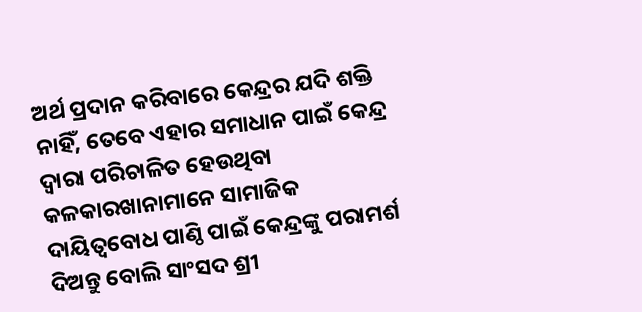ଅର୍ଥ ପ୍ରଦାନ କରିବାରେ କେନ୍ଦ୍ରର ଯଦି ଶକ୍ତି ନାହିଁ, ତେବେ ଏହାର ସମାଧାନ ପାଇଁ କେନ୍ଦ୍ର ଦ୍ୱାରା ପରିଚାଳିତ ହେଉଥିବା କଳକାରଖାନାମାନେ ସାମାଜିକ ଦାୟିତ୍ୱବୋଧ ପାଣ୍ଠି ପାଇଁ କେନ୍ଦ୍ରଙ୍କୁ ପରାମର୍ଶ ଦିଅନ୍ତୁ ବୋଲି ସାଂସଦ ଶ୍ରୀ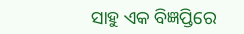ସାହୁ ଏକ ବିଜ୍ଞପ୍ତିରେ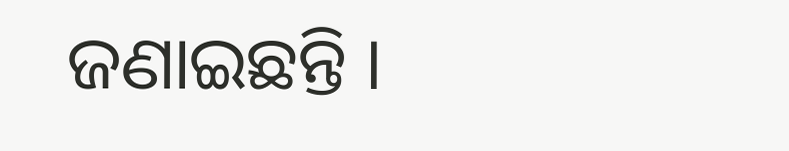ଜଣାଇଛନ୍ତି ।